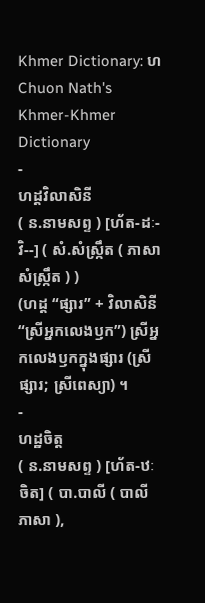Khmer Dictionary: ហ
Chuon Nath's Khmer-Khmer Dictionary
-
ហដ្ដវិលាសិនី
( ន.នាមសព្ទ ) [ហ័ត-ដៈ-វិ--] ( សំ.សំស្រ្កឹត ( ភាសាសំស្រ្កឹត ) )
(ហដ្ដ “ផ្សារ” + វិលាសិនី “ស្រីអ្នកលេងឫក”) ស្រីអ្នកលេងឫកក្នុងផ្សារ (ស្រីផ្សារ; ស្រីពេស្យា) ។
-
ហដ្ឋចិត្ត
( ន.នាមសព្ទ ) [ហ័ត-ឋៈចិត] ( បា.បាលី ( បាលីភាសា ),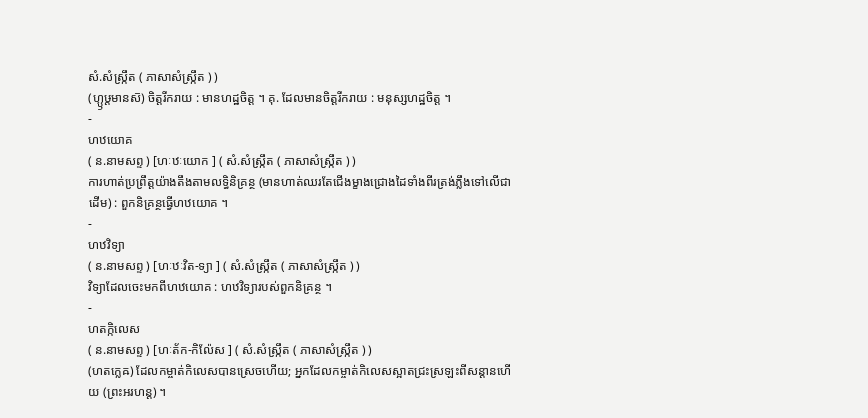សំ.សំស្រ្កឹត ( ភាសាសំស្រ្កឹត ) )
(ហ្ឫឞ្តមានស៑) ចិត្តរីករាយ : មានហដ្ឋចិត្ត ។ គុ. ដែលមានចិត្តរីករាយ : មនុស្សហដ្ឋចិត្ត ។
-
ហឋយោគ
( ន.នាមសព្ទ ) [ហៈឋៈយោក ] ( សំ.សំស្រ្កឹត ( ភាសាសំស្រ្កឹត ) )
ការហាត់ប្រព្រឹត្តយ៉ាងតឹងតាមលទ្ធិនិគ្រន្ថ (មានហាត់ឈរតែជើងម្ខាងជ្រោងដៃទាំងពីរត្រង់ភ្លឹងទៅលើជាដើម) : ពួកនិគ្រន្ថធ្វើហឋយោគ ។
-
ហឋវិទ្យា
( ន.នាមសព្ទ ) [ហៈឋៈវិត-ទ្យា ] ( សំ.សំស្រ្កឹត ( ភាសាសំស្រ្កឹត ) )
វិទ្យាដែលចេះមកពីហឋយោគ : ហឋវិទ្យារបស់ពួកនិគ្រន្ថ ។
-
ហតក្កិលេស
( ន.នាមសព្ទ ) [ហៈត័ក-កិល៉ែស ] ( សំ.សំស្រ្កឹត ( ភាសាសំស្រ្កឹត ) )
(ហតក្លេឝ) ដែលកម្ចាត់កិលេសបានស្រេចហើយ; អ្នកដែលកម្ចាត់កិលេសស្អាតជ្រះស្រឡះពីសន្តានហើយ (ព្រះអរហន្ត) ។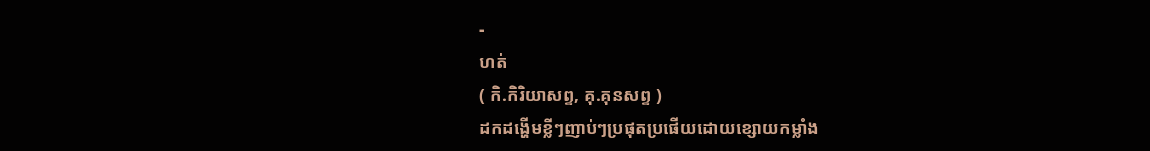-
ហត់
( កិ.កិរិយាសព្ទ, គុ.គុនសព្ទ )
ដកដង្ហើមខ្លីៗញាប់ៗប្រផុតប្រផើយដោយខ្សោយកម្លាំង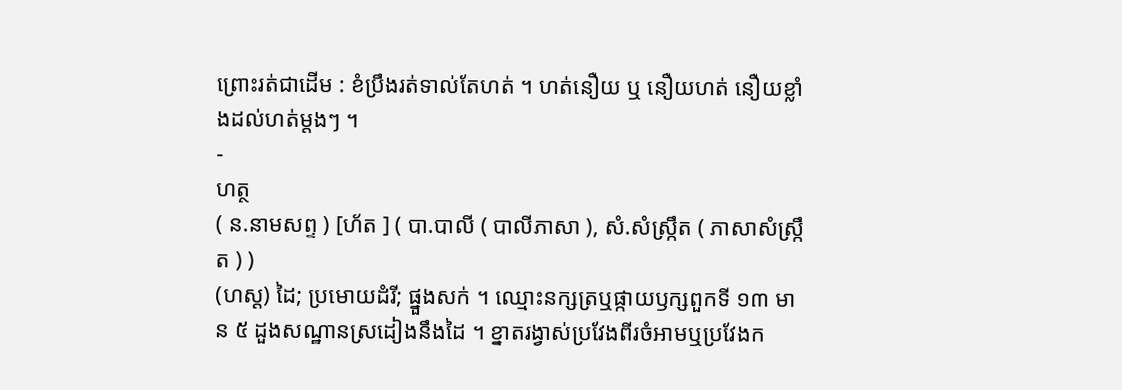ព្រោះរត់ជាដើម : ខំប្រឹងរត់ទាល់តែហត់ ។ ហត់នឿយ ឬ នឿយហត់ នឿយខ្លាំងដល់ហត់ម្តងៗ ។
-
ហត្ថ
( ន.នាមសព្ទ ) [ហ័ត ] ( បា.បាលី ( បាលីភាសា ), សំ.សំស្រ្កឹត ( ភាសាសំស្រ្កឹត ) )
(ហស្ត) ដៃ; ប្រមោយដំរី; ផ្នួងសក់ ។ ឈ្មោះនក្សត្រឬផ្កាយឫក្សពួកទី ១៣ មាន ៥ ដួងសណ្ឋានស្រដៀងនឹងដៃ ។ ខ្នាតរង្វាស់ប្រវែងពីរចំអាមឬប្រវែងក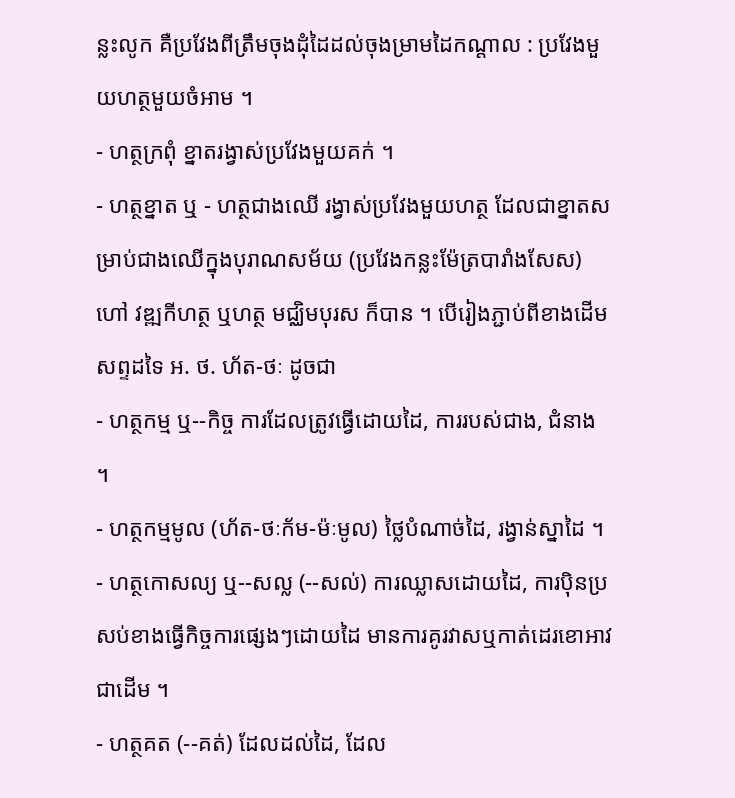ន្លះលូក គឺប្រវែងពីត្រឹមចុងដុំដៃដល់ចុងម្រាមដៃកណ្ដាល : ប្រវែងមួយហត្ថមួយចំអាម ។
- ហត្ថក្រពុំ ខ្នាតរង្វាស់ប្រវែងមួយគក់ ។
- ហត្ថខ្នាត ឬ - ហត្ថជាងឈើ រង្វាស់ប្រវែងមួយហត្ថ ដែលជាខ្នាតសម្រាប់ជាងឈើក្នុងបុរាណសម័យ (ប្រវែងកន្លះម៉ែត្របារាំងសែស) ហៅ វឌ្ឍកីហត្ថ ឬហត្ថ មជ្ឈិមបុរស ក៏បាន ។ បើរៀងភ្ជាប់ពីខាងដើមសព្ទដទៃ អ. ថ. ហ័ត-ថៈ ដូចជា
- ហត្ថកម្ម ឬ--កិច្ច ការដែលត្រូវធ្វើដោយដៃ, ការរបស់ជាង, ជំនាង ។
- ហត្ថកម្មមូល (ហ័ត-ថៈក័ម-ម៉ៈមូល) ថ្លៃបំណាច់ដៃ, រង្វាន់ស្នាដៃ ។
- ហត្ថកោសល្យ ឬ--សល្ល (--សល់) ការឈ្លាសដោយដៃ, ការប៉ិនប្រសប់ខាងធ្វើកិច្ចការផ្សេងៗដោយដៃ មានការគូរវាសឬកាត់ដេរខោអាវជាដើម ។
- ហត្ថគត (--គត់) ដែលដល់ដៃ, ដែល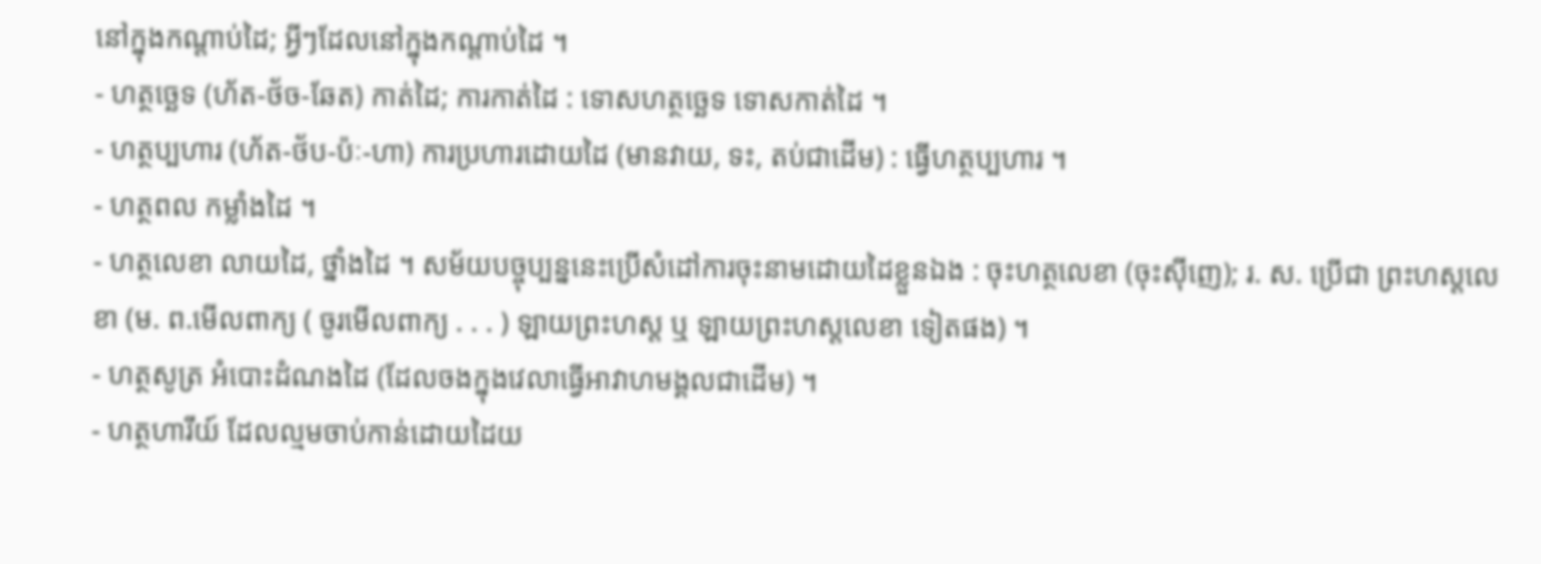នៅក្នុងកណ្ដាប់ដៃ; អ្វីៗដែលនៅក្នុងកណ្តាប់ដៃ ។
- ហត្ថច្ឆេទ (ហ័ត-ថ័ច-ឆែត) កាត់ដៃ; ការកាត់ដៃ : ទោសហត្ថច្ឆេទ ទោសកាត់ដៃ ។
- ហត្ថប្បហារ (ហ័ត-ថ័ប-ប៉ៈ-ហា) ការប្រហារដោយដៃ (មានវាយ, ទះ, តប់ជាដើម) : ធ្វើហត្ថប្បហារ ។
- ហត្ថពល កម្លាំងដៃ ។
- ហត្ថលេខា លាយដៃ, ថ្នាំងដៃ ។ សម័យបច្ចុប្បន្ននេះប្រើសំដៅការចុះនាមដោយដៃខ្លួនឯង : ចុះហត្ថលេខា (ចុះស៊ីញេ); រ. ស. ប្រើជា ព្រះហស្ដលេខា (ម. ព.មើលពាក្យ ( ចូរមើលពាក្យ . . . ) ឡាយព្រះហស្ដ ឬ ឡាយព្រះហស្តលេខា ទៀតផង) ។
- ហត្ថសូត្រ អំបោះដំណងដៃ (ដែលចងក្នុងវេលាធ្វើអាវាហមង្គលជាដើម) ។
- ហត្ថហារីយ៍ ដែលល្មមចាប់កាន់ដោយដៃយ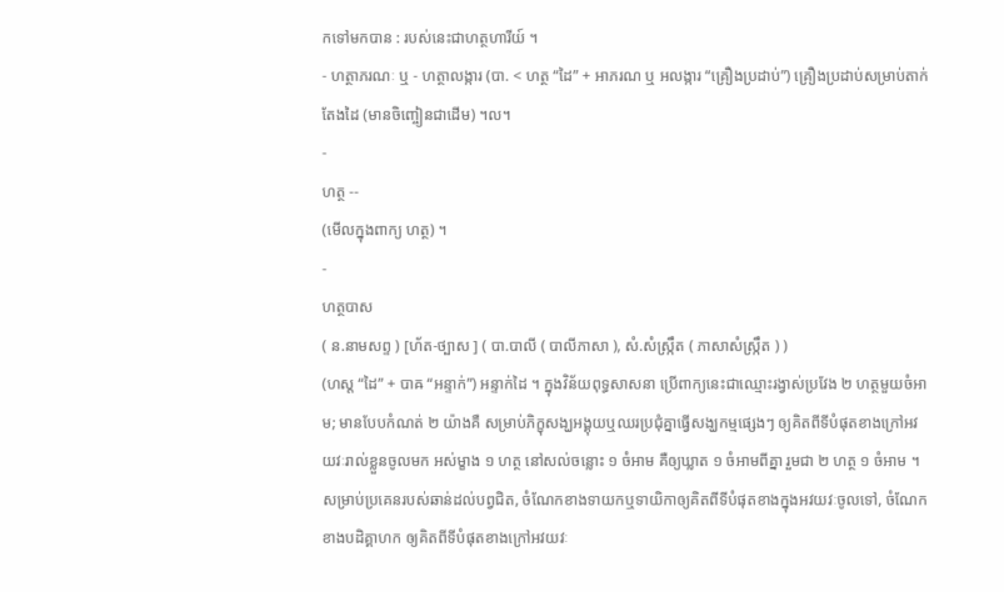កទៅមកបាន : របស់នេះជាហត្ថហារីយ៍ ។
- ហត្ថាភរណៈ ឬ - ហត្ថាលង្ការ (បា. < ហត្ថ “ដៃ” + អាភរណ ឬ អលង្ការ “គ្រឿងប្រដាប់”) គ្រឿងប្រដាប់សម្រាប់តាក់តែងដៃ (មានចិញ្ចៀនជាដើម) ។ល។
-
ហត្ថ --
(មើលក្នុងពាក្យ ហត្ថ) ។
-
ហត្ថបាស
( ន.នាមសព្ទ ) [ហ័ត-ថ្បាស ] ( បា.បាលី ( បាលីភាសា ), សំ.សំស្រ្កឹត ( ភាសាសំស្រ្កឹត ) )
(ហស្ដ “ដៃ” + បាឝ “អន្ទាក់”) អន្ទាក់ដៃ ។ ក្នុងវិន័យពុទ្ធសាសនា ប្រើពាក្យនេះជាឈ្មោះរង្វាស់ប្រវែង ២ ហត្ថមួយចំអាម; មានបែបកំណត់ ២ យ៉ាងគឺ សម្រាប់ភិក្ខុសង្ឃអង្គុយឬឈរប្រជុំគ្នាធ្វើសង្ឃកម្មផ្សេងៗ ឲ្យគិតពីទីបំផុតខាងក្រៅអវយវៈរាល់ខ្លួនចូលមក អស់ម្ខាង ១ ហត្ថ នៅសល់ចន្លោះ ១ ចំអាម គឺឲ្យឃ្លាត ១ ចំអាមពីគ្នា រួមជា ២ ហត្ថ ១ ចំអាម ។ សម្រាប់ប្រគេនរបស់ឆាន់ដល់បព្វជិត, ចំណែកខាងទាយកឬទាយិកាឲ្យគិតពីទីបំផុតខាងក្នុងអវយវៈចូលទៅ, ចំណែកខាងបដិគ្គាហក ឲ្យគិតពីទីបំផុតខាងក្រៅអវយវៈ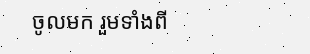ចូលមក រួមទាំងពី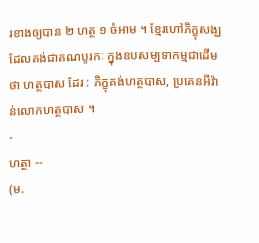រខាងឲ្យបាន ២ ហត្ថ ១ ចំអាម ។ ខ្មែរហៅភិក្ខុសង្ឃដែលគង់ជាគណបូរកៈ ក្នុងឧបសម្បទាកម្មជាដើមថា ហត្ថបាស ដែរ : ភិក្ខុគង់ហត្ថបាស, ប្រគេនអីវ៉ាន់លោកហត្ថបាស ។
-
ហត្ថា --
(ម.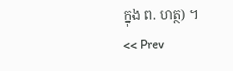ក្នុង ព. ហត្ថ) ។
<< Prev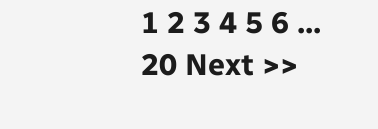1 2 3 4 5 6 ... 20 Next >>